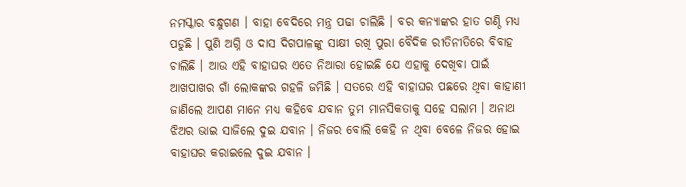ନମସ୍କାର ବନ୍ଧୁଗଣ । ବାହା ବେଦିରେ ମନ୍ତ୍ର ପଢା ଚାଲିଛି । ବର କନ୍ୟାଙ୍କର ହାତ ଗଣ୍ଠି ମଧ୍ୟ ପଡୁଛି । ପୁଣି ଅଗ୍ନି ଓ ଦାସ ଦିଗପାଳଙ୍କୁ ସାକ୍ଷୀ ରଖି ପୁରା ବୈଦିକ ରୀତିନୀତିରେ ବିବାହ ଚାଲିଛି । ଆଉ ଏହି ବାହାଘର ଏତେ ନିଆରା ହୋଇଛି ଯେ ଏହାକୁ ଦେଖିବା ପାଇଁ ଆଖପାଖର ଗାଁ ଲୋକଙ୍କର ଗହଳି ଜମିଛି । ସତରେ ଏହି ବାହାଘର ପଛରେ ଥିବା କାହାଣୀ ଜାଣିଲେ ଆପଣ ମାନେ ମଧ୍ୟ କହିବେ ଯବାନ ତୁମ ମାନସିକତାକୁ ସହେ ସଲାମ । ଅନାଥ ଝିଅର ଭାଇ ସାଜିଲେ ଦୁଇ ଯବାନ । ନିଜର ବୋଲି କେହି ନ ଥିବା ବେଳେ ନିଜର ହୋଇ ବାହାଘର କରାଇଲେ ଦୁଇ ଯବାନ ।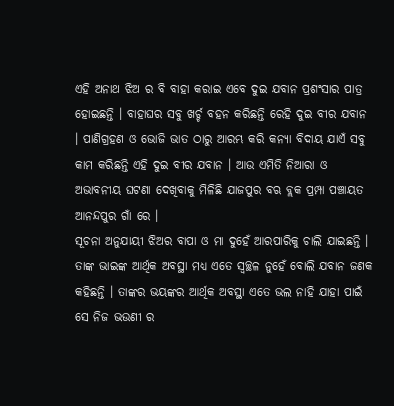ଏହି ଅନାଥ ଝିଅ ର ବି ବାହା କରାଇ ଏବେ ଦୁଇ ଯବାନ ପ୍ରଶଂସାର ପାତ୍ର ହୋଇଛନ୍ତି । ବାହାଘର ସବୁ ଖର୍ଚ୍ଚ ବହନ କରିଛନ୍ତି ରେହି ଦୁଇ ବୀର ଯବାନ । ପାଣିଗ୍ରହଣ ଓ ଭୋଜି ଭାତ ଠାରୁ ଆରମ୍ଭ କରି କନ୍ୟା ବିଦାୟ ଯାଏଁ ସବୁ କାମ କରିଛନ୍ତି ଏହି ଦୁଇ ବୀର ଯବାନ । ଆଉ ଏମିତି ନିଆରା ଓ ଅଭାବନୀୟ ଘଟଣା ଦେଖିବାକୁ ମିଳିଛି ଯାଜପୁର ବଋ ବ୍ଲକ ପ୍ରମ୍ପା ପଞ୍ଚାୟତ ଆନନ୍ଦପୁର ଗାଁ ରେ ।
ସୂଚନା ଅନୁଯାୟୀ ଝିଅର ବାପା ଓ ମା ଦୁହେଁ ଆରପାରିକୁ ଚାଲି ଯାଇଛନ୍ତି । ତାଙ୍କ ଭାଇଙ୍କ ଆର୍ଥିକ ଅବସ୍ଥା ମଧ୍ୟ ଏତେ ସ୍ଵଚ୍ଛଳ ନୁହେଁ ବୋଲି ଯବାନ ଜଣକ କହିଛନ୍ତି । ତାଙ୍କର ଭୟଙ୍କର ଆର୍ଥିକ ଅବସ୍ଥା ଏତେ ଭଲ ନାହି ଯାହା ପାଇଁ ସେ ନିଜ ଭଉଣୀ ର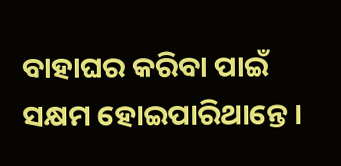ବାହାଘର କରିବା ପାଇଁ ସକ୍ଷମ ହୋଇପାରିଥାନ୍ତେ ।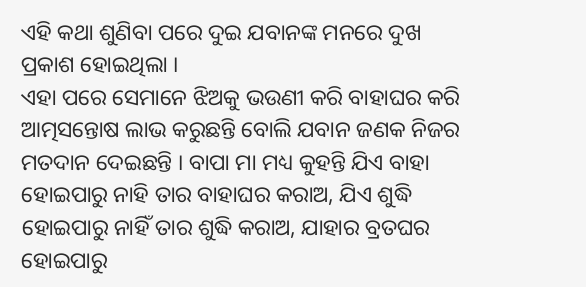ଏହି କଥା ଶୁଣିବା ପରେ ଦୁଇ ଯବାନଙ୍କ ମନରେ ଦୁଖ ପ୍ରକାଶ ହୋଇଥିଲା ।
ଏହା ପରେ ସେମାନେ ଝିଅକୁ ଭଉଣୀ କରି ବାହାଘର କରି ଆତ୍ମସନ୍ତୋଷ ଲାଭ କରୁଛନ୍ତି ବୋଲି ଯବାନ ଜଣକ ନିଜର ମତଦାନ ଦେଇଛନ୍ତି । ବାପା ମା ମଧ୍ୟ କୁହନ୍ତି ଯିଏ ବାହା ହୋଇପାରୁ ନାହି ତାର ବାହାଘର କରାଅ, ଯିଏ ଶୁଦ୍ଧି ହୋଇପାରୁ ନାହିଁ ତାର ଶୁଦ୍ଧି କରାଅ, ଯାହାର ବ୍ରତଘର ହୋଇପାରୁ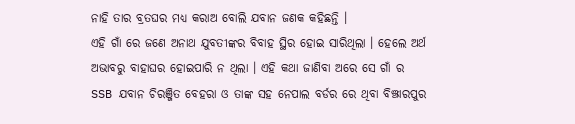ନାହି ତାର ବ୍ରତଘର ମଧ୍ୟ କରାଅ ବୋଲି ଯବାନ ଜଣକ କହିଛନ୍ତି ।
ଏହି ଗାଁ ରେ ଜଣେ ଅନାଥ ଯୁବତୀଙ୍କର ବିବାହ ସ୍ଥିର ହୋଇ ସାରିଥିଲା । ହେଲେ ଅର୍ଥ ଅଭାବରୁ ବାହାଘର ହୋଇପାରି ନ ଥିଲା । ଏହି କଥା ଜାଣିବା ଅରେ ସେ ଗାଁ ର SSB ଯବାନ ଚିରଞ୍ଜିତ ବେହରା ଓ ତାଙ୍କ ସହ ନେପାଲ ବର୍ଡର ରେ ଥିବା ବିଞ୍ଝାରପୁର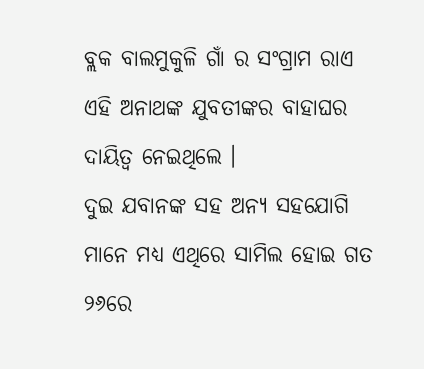ବ୍ଲକ ବାଲମୁକୁଳି ଗାଁ ର ସଂଗ୍ରାମ ରାଏ ଏହି ଅନାଥଙ୍କ ଯୁବତୀଙ୍କର ବାହାଘର ଦାୟିତ୍ଵ ନେଇଥିଲେ ।
ଦୁଇ ଯବାନଙ୍କ ସହ ଅନ୍ୟ ସହଯୋଗି ମାନେ ମଧ୍ୟ ଏଥିରେ ସାମିଲ ହୋଇ ଗତ ୨୬ରେ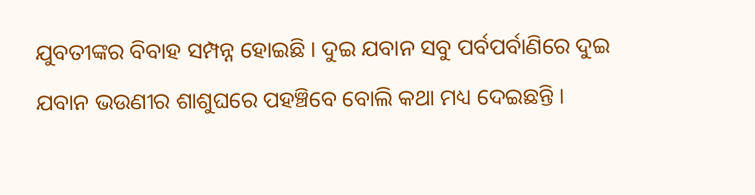ଯୁବତୀଙ୍କର ବିବାହ ସମ୍ପନ୍ନ ହୋଇଛି । ଦୁଇ ଯବାନ ସବୁ ପର୍ବପର୍ବାଣିରେ ଦୁଇ ଯବାନ ଭଉଣୀର ଶାଶୁଘରେ ପହଞ୍ଚିବେ ବୋଲି କଥା ମଧ୍ୟ ଦେଇଛନ୍ତି ।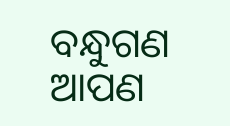ବନ୍ଧୁଗଣ ଆପଣ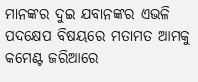ମାନଙ୍କର ଦୁଇ ଯବାନଙ୍କର ଏଭଳି ପଦକ୍ଷେପ ବିଷୟରେ ମତାମତ ଆମକୁ କମେଣ୍ଟ ଜରିଆରେ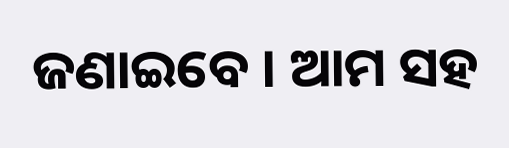ଜଣାଇବେ । ଆମ ସହ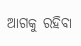ଆଗକୁ ରହିବା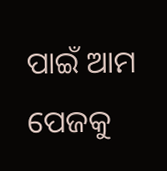ପାଇଁ ଆମ ପେଜକୁ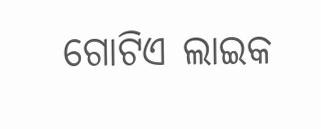ଗୋଟିଏ ଲାଇକ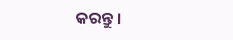କରନ୍ତୁ ।